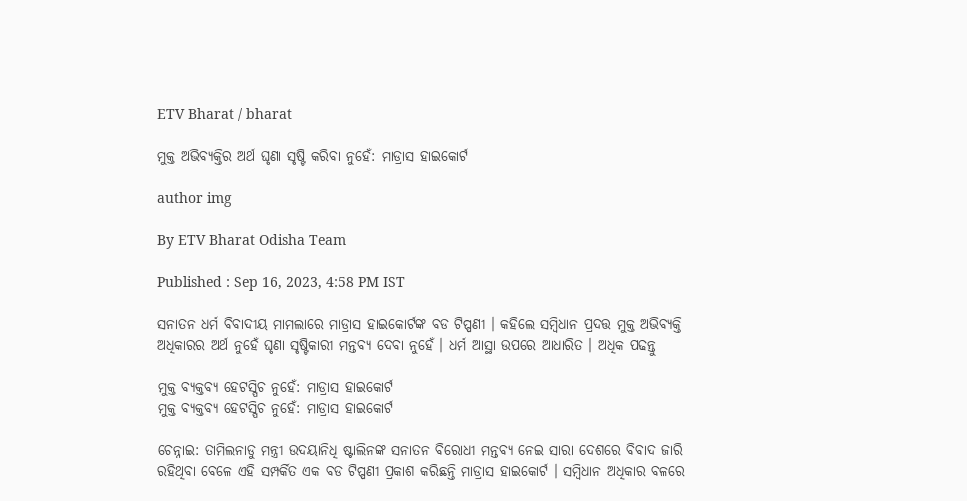ETV Bharat / bharat

ମୁକ୍ତ ଅଭିବ୍ୟକ୍ତିର ଅର୍ଥ ଘୃଣା ସୃଷ୍ଟି କରିବା ନୁହେଁ: ମାଡ୍ରାସ ହାଇକୋର୍ଟ

author img

By ETV Bharat Odisha Team

Published : Sep 16, 2023, 4:58 PM IST

ସନାତନ ଧର୍ମ ବିବାଦୀୟ ମାମଲାରେ ମାଡ୍ରାସ ହାଇକୋର୍ଟଙ୍କ ବଡ ଟିପ୍ପଣୀ । କହିଲେ ସମ୍ବିଧାନ ପ୍ରଦତ୍ତ ମୁକ୍ତ ଅଭିବ୍ୟକ୍ତି ଅଧିକାରର ଅର୍ଥ ନୁହେଁ ଘୃଣା ସୃଷ୍ଟିକାରୀ ମନ୍ତବ୍ୟ ଦେବା ନୁହେଁ । ଧର୍ମ ଆସ୍ଥା ଉପରେ ଆଧାରିତ । ଅଧିକ ପଢନ୍ତୁ

ମୁକ୍ତ ବ୍ୟକ୍ତବ୍ୟ ହେଟସ୍ପିଚ ନୁହେଁ: ମାଡ୍ରାସ ହାଇକୋର୍ଟ
ମୁକ୍ତ ବ୍ୟକ୍ତବ୍ୟ ହେଟସ୍ପିଚ ନୁହେଁ: ମାଡ୍ରାସ ହାଇକୋର୍ଟ

ଚେନ୍ନାଇ: ତାମିଲନାଡୁ ମନ୍ତ୍ରୀ ଉଦୟାନିଧି ଷ୍ଟାଲିନଙ୍କ ସନାତନ ବିରୋଧୀ ମନ୍ତବ୍ୟ ନେଇ ସାରା ଦେଶରେ ବିବାଦ ଜାରି ରହିଥିବା ବେଳେ ଏହି ସମ୍ପର୍କିତ ଏକ ବଡ ଟିପ୍ପଣୀ ପ୍ରକାଶ କରିଛନ୍ତି ମାଡ୍ରାସ ହାଇକୋର୍ଟ । ସମ୍ବିଧାନ ଅଧିକାର ବଳରେ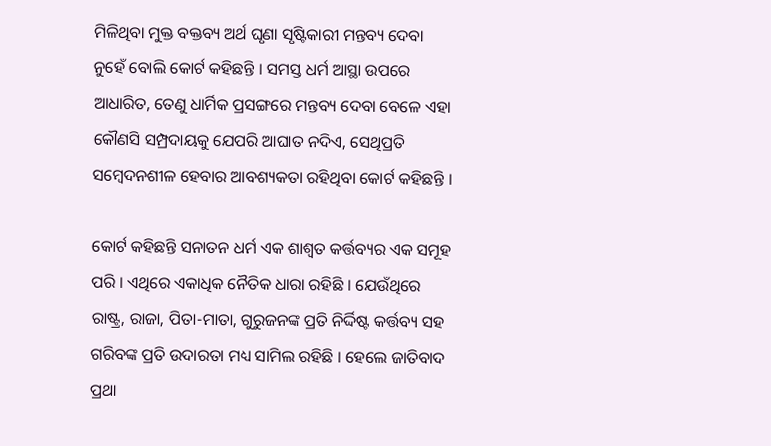ମିଳିଥିବା ମୁକ୍ତ ବକ୍ତବ୍ୟ ଅର୍ଥ ଘୃଣା ସୃଷ୍ଟିକାରୀ ମନ୍ତବ୍ୟ ଦେବା ନୁହେଁ ବୋଲି କୋର୍ଟ କହିଛନ୍ତି । ସମସ୍ତ ଧର୍ମ ଆସ୍ଥା ଉପରେ ଆଧାରିତ, ତେଣୁ ଧାର୍ମିକ ପ୍ରସଙ୍ଗରେ ମନ୍ତବ୍ୟ ଦେବା ବେଳେ ଏହା କୌଣସି ସମ୍ପ୍ରଦାୟକୁ ଯେପରି ଆଘାତ ନଦିଏ, ସେଥିପ୍ରତି ସମ୍ବେଦନଶୀଳ ହେବାର ଆବଶ୍ୟକତା ରହିଥିବା କୋର୍ଟ କହିଛନ୍ତି ।

କୋର୍ଟ କହିଛନ୍ତି ସନାତନ ଧର୍ମ ଏକ ଶାଶ୍ବତ କର୍ତ୍ତବ୍ୟର ଏକ ସମୂହ ପରି । ଏଥିରେ ଏକାଧିକ ନୈତିକ ଧାରା ରହିଛି । ଯେଉଁଥିରେ ରାଷ୍ଟ୍ର, ରାଜା, ପିତା-ମାତା, ଗୁରୁଜନଙ୍କ ପ୍ରତି ନିର୍ଦ୍ଦିଷ୍ଟ କର୍ତ୍ତବ୍ୟ ସହ ଗରିବଙ୍କ ପ୍ରତି ଉଦାରତା ମଧ୍ୟ ସାମିଲ ରହିଛି । ହେଲେ ଜାତିବାଦ ପ୍ରଥା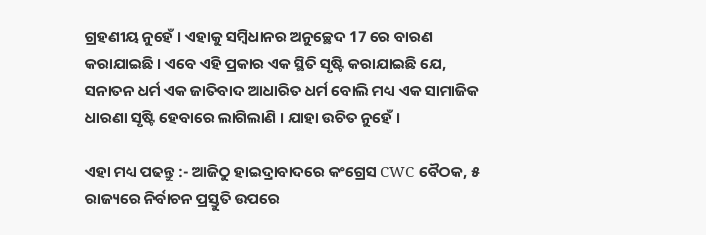ଗ୍ରହଣୀୟ ନୁହେଁ । ଏହାକୁ ସମ୍ବିଧାନର ଅନୁଚ୍ଛେଦ 17 ରେ ବାରଣ କରାଯାଇଛି । ଏବେ ଏହି ପ୍ରକାର ଏକ ସ୍ଥିତି ସୃଷ୍ଟି କରାଯାଇଛି ଯେ, ସନାତନ ଧର୍ମ ଏକ ଜାତିବାଦ ଆଧାରିତ ଧର୍ମ ବୋଲି ମଧ୍ୟ ଏକ ସାମାଜିକ ଧାରଣା ସୃଷ୍ଟି ହେବାରେ ଲାଗିଲାଣି । ଯାହା ଉଚିତ ନୁହେଁ ।

ଏହା ମଧ୍ୟ ପଢନ୍ତୁ :- ଆଜିଠୁ ହାଇଦ୍ରାବାଦରେ କଂଗ୍ରେସ CWC ବୈଠକ, ୫ ରାଜ୍ୟରେ ନିର୍ବାଚନ ପ୍ରସ୍ତୁତି ଉପରେ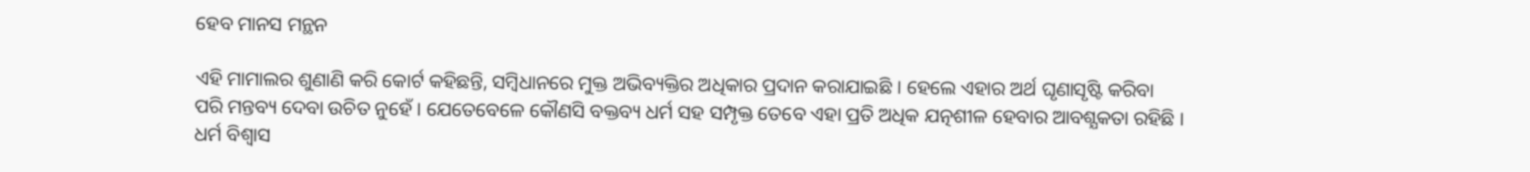ହେବ ମାନସ ମନ୍ଥନ

ଏହି ମାମାଲର ଶୁଣାଣି କରି କୋର୍ଟ କହିଛନ୍ତି, ସମ୍ବିଧାନରେ ମୁକ୍ତ ଅଭିବ୍ୟକ୍ତିର ଅଧିକାର ପ୍ରଦାନ କରାଯାଇଛି । ହେଲେ ଏହାର ଅର୍ଥ ଘୃଣାସୃଷ୍ଟି କରିବା ପରି ମନ୍ତବ୍ୟ ଦେବା ଉଚିତ ନୁହେଁ । ଯେତେବେଳେ କୌଣସି ବକ୍ତବ୍ୟ ଧର୍ମ ସହ ସମ୍ପୃକ୍ତ ତେବେ ଏହା ପ୍ରତି ଅଧିକ ଯତ୍ନଶୀଳ ହେବାର ଆବଶ୍ଯକତା ରହିଛି । ଧର୍ମ ବିଶ୍ବାସ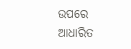ଉପରେ ଆଧାରିତ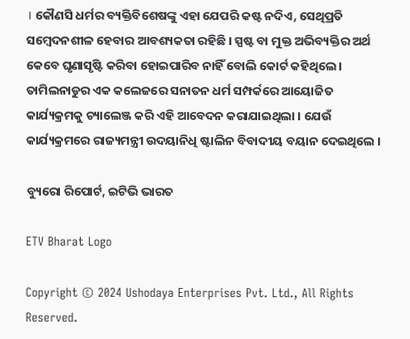। କୌଣସି ଧର୍ମର ବ୍ୟକ୍ତିବିଶେଷଙ୍କୁ ଏହା ଯେପରି କଷ୍ଟ ନଦିଏ, ସେଥିପ୍ରତି ସମ୍ବେଦନଶୀଳ ହେବାର ଆବଶ୍ୟକତା ରହିଛି । ସ୍ପଷ୍ଟ ବା ମୁକ୍ତ ଅଭିବ୍ୟକ୍ତିର ଅର୍ଥ କେବେ ଘୃଣାସୃଷ୍ଟି କରିବା ହୋଇପାରିବ ନାହିଁ ବୋଲି କୋର୍ଟ କହିଥିଲେ । ତାମିଲନାଡୁର ଏକ କଲେଜରେ ସନାତନ ଧର୍ମ ସମ୍ପର୍କରେ ଆୟୋଜିତ କାର୍ଯ୍ୟକ୍ରମକୁ ଚ୍ୟାଲେଞ୍ଜ କରି ଏହି ଆବେଦନ କରାଯାଇଥିଲା । ଯେଉଁ କାର୍ଯ୍ୟକ୍ରମରେ ରାଜ୍ୟମନ୍ତ୍ରୀ ଉଦୟାନିଧି ଷ୍ଟାଲିନ ବିବାଦୀୟ ବୟାନ ଦେଇଥିଲେ ।

ବ୍ୟୁରୋ ରିପୋର୍ଟ, ଇଟିଭି ଭାରତ

ETV Bharat Logo

Copyright © 2024 Ushodaya Enterprises Pvt. Ltd., All Rights Reserved.